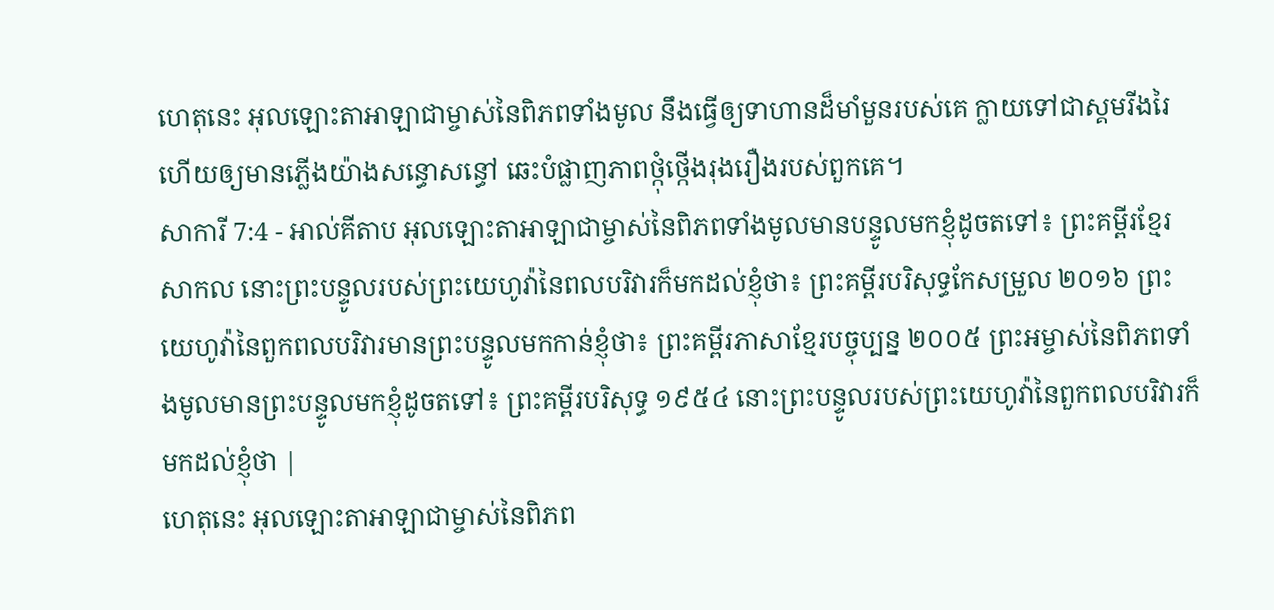ហេតុនេះ អុលឡោះតាអាឡាជាម្ចាស់នៃពិភពទាំងមូល នឹងធ្វើឲ្យទាហានដ៏មាំមួនរបស់គេ ក្លាយទៅជាស្គមរីងរៃ ហើយឲ្យមានភ្លើងយ៉ាងសន្ធោសន្ធៅ ឆេះបំផ្លាញភាពថ្កុំថ្កើងរុងរឿងរបស់ពួកគេ។
សាការី 7:4 - អាល់គីតាប អុលឡោះតាអាឡាជាម្ចាស់នៃពិភពទាំងមូលមានបន្ទូលមកខ្ញុំដូចតទៅ៖ ព្រះគម្ពីរខ្មែរសាកល នោះព្រះបន្ទូលរបស់ព្រះយេហូវ៉ានៃពលបរិវារក៏មកដល់ខ្ញុំថា៖ ព្រះគម្ពីរបរិសុទ្ធកែសម្រួល ២០១៦ ព្រះយេហូវ៉ានៃពួកពលបរិវារមានព្រះបន្ទូលមកកាន់ខ្ញុំថា៖ ព្រះគម្ពីរភាសាខ្មែរបច្ចុប្បន្ន ២០០៥ ព្រះអម្ចាស់នៃពិភពទាំងមូលមានព្រះបន្ទូលមកខ្ញុំដូចតទៅ៖ ព្រះគម្ពីរបរិសុទ្ធ ១៩៥៤ នោះព្រះបន្ទូលរបស់ព្រះយេហូវ៉ានៃពួកពលបរិវារក៏មកដល់ខ្ញុំថា |
ហេតុនេះ អុលឡោះតាអាឡាជាម្ចាស់នៃពិភព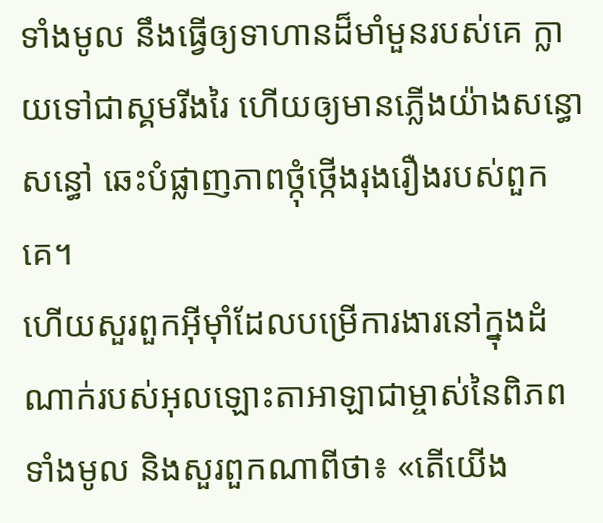ទាំងមូល នឹងធ្វើឲ្យទាហានដ៏មាំមួនរបស់គេ ក្លាយទៅជាស្គមរីងរៃ ហើយឲ្យមានភ្លើងយ៉ាងសន្ធោសន្ធៅ ឆេះបំផ្លាញភាពថ្កុំថ្កើងរុងរឿងរបស់ពួកគេ។
ហើយសួរពួកអ៊ីមុាំដែលបម្រើការងារនៅក្នុងដំណាក់របស់អុលឡោះតាអាឡាជាម្ចាស់នៃពិភពទាំងមូល និងសួរពួកណាពីថា៖ «តើយើង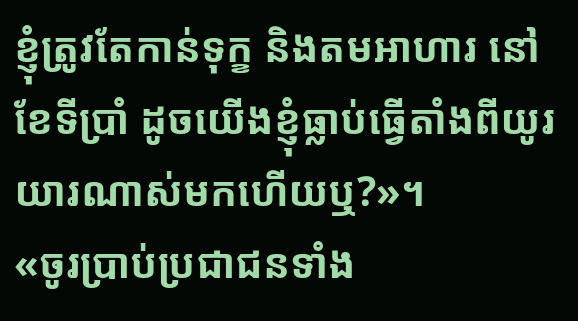ខ្ញុំត្រូវតែកាន់ទុក្ខ និងតមអាហារ នៅខែទីប្រាំ ដូចយើងខ្ញុំធ្លាប់ធ្វើតាំងពីយូរយារណាស់មកហើយឬ?»។
«ចូរប្រាប់ប្រជាជនទាំង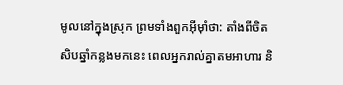មូលនៅក្នុងស្រុក ព្រមទាំងពួកអ៊ីមុាំថា: តាំងពីចិតសិបឆ្នាំកន្លងមកនេះ ពេលអ្នករាល់គ្នាតមអាហារ និ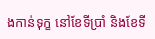ងកាន់ទុក្ខ នៅខែទីប្រាំ និងខែទី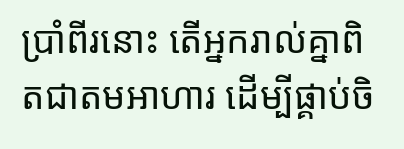ប្រាំពីរនោះ តើអ្នករាល់គ្នាពិតជាតមអាហារ ដើម្បីផ្គាប់ចិ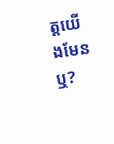ត្តយើងមែនឬ?